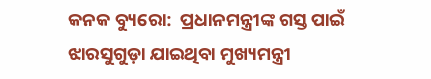କନକ ବ୍ୟୁରୋ:  ପ୍ରଧାନମନ୍ତ୍ରୀଙ୍କ ଗସ୍ତ ପାଇଁ ଝାରସୁଗୁଡ଼ା ଯାଇଥିବା ମୁଖ୍ୟମନ୍ତ୍ରୀ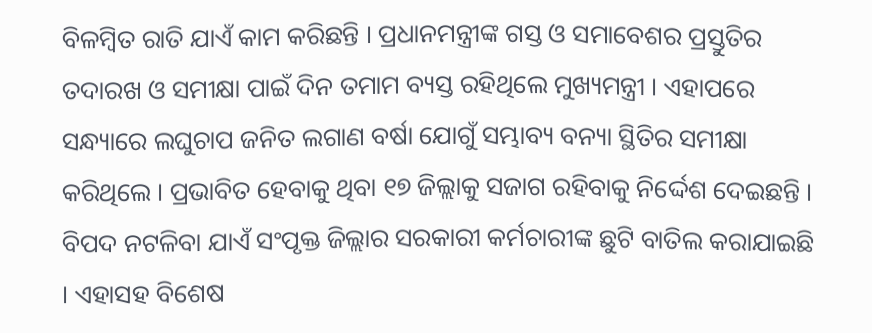ବିଳମ୍ୱିତ ରାତି ଯାଏଁ କାମ କରିଛନ୍ତି । ପ୍ରଧାନମନ୍ତ୍ରୀଙ୍କ ଗସ୍ତ ଓ ସମାବେଶର ପ୍ରସ୍ତୁତିର ତଦାରଖ ଓ ସମୀକ୍ଷା ପାଇଁ ଦିନ ତମାମ ବ୍ୟସ୍ତ ରହିଥିଲେ ମୁଖ୍ୟମନ୍ତ୍ରୀ । ଏହାପରେ ସନ୍ଧ୍ୟାରେ ଲଘୁଚାପ ଜନିତ ଲଗାଣ ବର୍ଷା ଯୋଗୁଁ ସମ୍ଭାବ୍ୟ ବନ୍ୟା ସ୍ଥିତିର ସମୀକ୍ଷା କରିଥିଲେ । ପ୍ରଭାବିତ ହେବାକୁ ଥିବା ୧୭ ଜିଲ୍ଲାକୁ ସଜାଗ ରହିବାକୁ ନିର୍ଦ୍ଦେଶ ଦେଇଛନ୍ତି । ବିପଦ ନଟଳିବା ଯାଏଁ ସଂପୃକ୍ତ ଜିଲ୍ଲାର ସରକାରୀ କର୍ମଚାରୀଙ୍କ ଛୁଟି ବାତିଲ କରାଯାଇଛି । ଏହାସହ ବିଶେଷ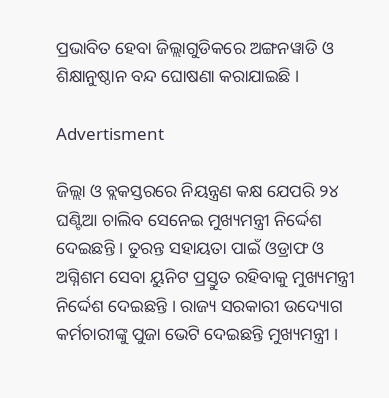ପ୍ରଭାବିତ ହେବା ଜିଲ୍ଲାଗୁଡିକରେ ଅଙ୍ଗନୱାଡି ଓ ଶିକ୍ଷାନୁଷ୍ଠାନ ବନ୍ଦ ଘୋଷଣା କରାଯାଇଛି ।

Advertisment

ଜିଲ୍ଲା ଓ ବ୍ଲକସ୍ତରରେ ନିୟନ୍ତ୍ରଣ କକ୍ଷ ଯେପରି ୨୪ ଘଣ୍ଟିଆ ଚାଲିବ ସେନେଇ ମୁଖ୍ୟମନ୍ତ୍ରୀ ନିର୍ଦ୍ଦେଶ ଦେଇଛନ୍ତି । ତୁରନ୍ତ ସହାୟତା ପାଇଁ ଓଡ୍ରାଫ ଓ ଅଗ୍ନିଶମ ସେବା ୟୁନିଟ ପ୍ରସ୍ତୁତ ରହିବାକୁ ମୁଖ୍ୟମନ୍ତ୍ରୀ ନିର୍ଦ୍ଦେଶ ଦେଇଛନ୍ତି । ରାଜ୍ୟ ସରକାରୀ ଉଦ୍ୟୋଗ କର୍ମଚାରୀଙ୍କୁ ପୁଜା ଭେଟି ଦେଇଛନ୍ତି ମୁଖ୍ୟମନ୍ତ୍ରୀ ।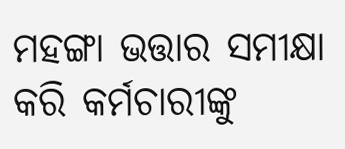ମହଙ୍ଗା ଭତ୍ତାର ସମୀକ୍ଷା କରି କର୍ମଚାରୀଙ୍କୁ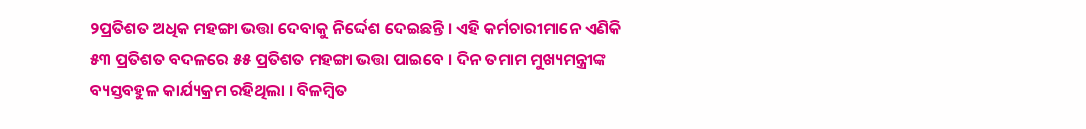୨ପ୍ରତିଶତ ଅଧିକ ମହଙ୍ଗା ଭତ୍ତା ଦେବାକୁ ନିର୍ଦ୍ଦେଶ ଦେଇଛନ୍ତି । ଏହି କର୍ମଚାରୀମାନେ ଏଣିକି ୫୩ ପ୍ରତିଶତ ବଦଳରେ ୫୫ ପ୍ରତିଶତ ମହଙ୍ଗା ଭତ୍ତା ପାଇବେ । ଦିନ ତମାମ ମୁଖ୍ୟମନ୍ତ୍ରୀଙ୍କ ବ୍ୟସ୍ତବହୁଳ କାର୍ଯ୍ୟକ୍ରମ ରହିଥିଲା । ବିଳମ୍ୱିତ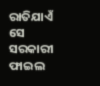ରାତିଯାଏଁ ସେ ସରକାରୀ ଫାଇଲ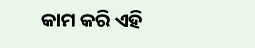କାମ କରି ଏହି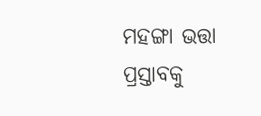ମହଙ୍ଗା ଭତ୍ତା ପ୍ରସ୍ତାବକୁ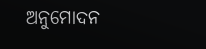ଅନୁମୋଦନ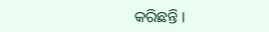କରିଛନ୍ତି ।